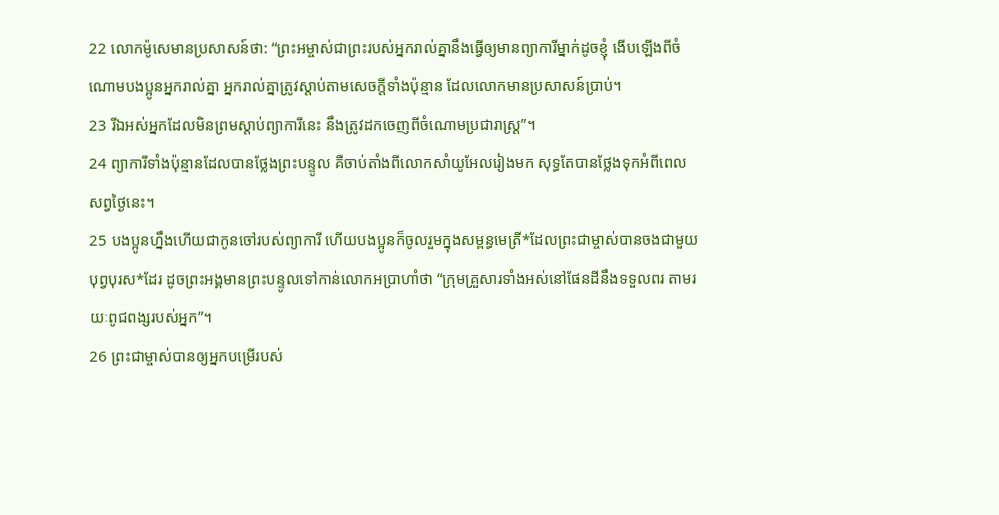22 លោកម៉ូសេមានប្រសាសន៍ថា: “ព្រះអម្ចាស់ជាព្រះរបស់អ្នករាល់គ្នានឹងធ្វើឲ្យមានព្យាការីម្នាក់ដូចខ្ញុំ ងើបឡើងពីចំណោមបងប្អូនអ្នករាល់គ្នា អ្នករាល់គ្នាត្រូវស្ដាប់តាមសេចក្ដីទាំងប៉ុន្មាន ដែលលោកមានប្រសាសន៍ប្រាប់។
23 រីឯអស់អ្នកដែលមិនព្រមស្ដាប់ព្យាការីនេះ នឹងត្រូវដកចេញពីចំណោមប្រជារាស្ដ្រ”។
24 ព្យាការីទាំងប៉ុន្មានដែលបានថ្លែងព្រះបន្ទូល គឺចាប់តាំងពីលោកសាំយូអែលរៀងមក សុទ្ធតែបានថ្លែងទុកអំពីពេលសព្វថ្ងៃនេះ។
25 បងប្អូនហ្នឹងហើយជាកូនចៅរបស់ព្យាការី ហើយបងប្អូនក៏ចូលរួមក្នុងសម្ពន្ធមេត្រី*ដែលព្រះជាម្ចាស់បានចងជាមួយបុព្វបុរស*ដែរ ដូចព្រះអង្គមានព្រះបន្ទូលទៅកាន់លោកអប្រាហាំថា “ក្រុមគ្រួសារទាំងអស់នៅផែនដីនឹងទទួលពរ តាមរយៈពូជពង្សរបស់អ្នក”។
26 ព្រះជាម្ចាស់បានឲ្យអ្នកបម្រើរបស់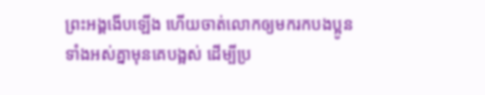ព្រះអង្គងើបឡើង ហើយចាត់លោកឲ្យមករកបងប្អូនទាំងអស់គ្នាមុនគេបង្អស់ ដើម្បីប្រ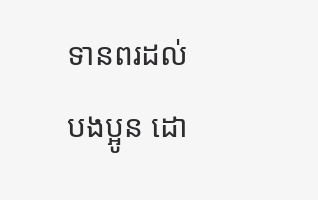ទានពរដល់បងប្អូន ដោ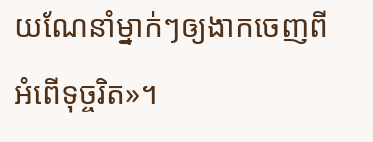យណែនាំម្នាក់ៗឲ្យងាកចេញពីអំពើទុច្ចរិត»។